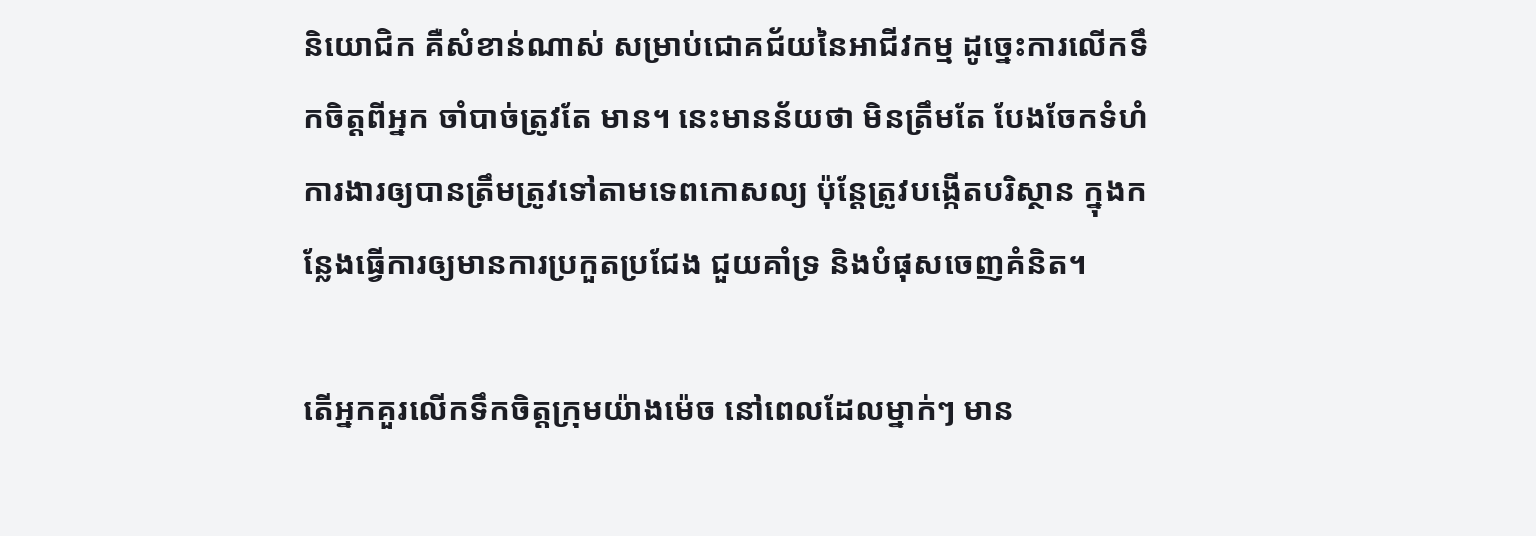និយោជិក គឺសំខាន់ណាស់ សម្រាប់ជោគជ័យនៃអាជីវកម្ម ដូច្នេះការលើកទឹកចិត្តពីអ្នក ចាំបាច់ត្រូវតែ មាន។ នេះមានន័យថា មិនត្រឹមតែ បែងចែកទំហំការងារឲ្យបានត្រឹមត្រូវទៅតាមទេពកោសល្យ ប៉ុន្ដែត្រូវបង្កើតបរិស្ថាន ក្នុងកន្លែងធ្វើការឲ្យមានការប្រកួតប្រជែង ជួយគាំទ្រ និងបំផុសចេញគំនិត។

តើអ្នកគួរលើកទឹកចិត្តក្រុមយ៉ាងម៉េច នៅពេលដែលម្នាក់ៗ មាន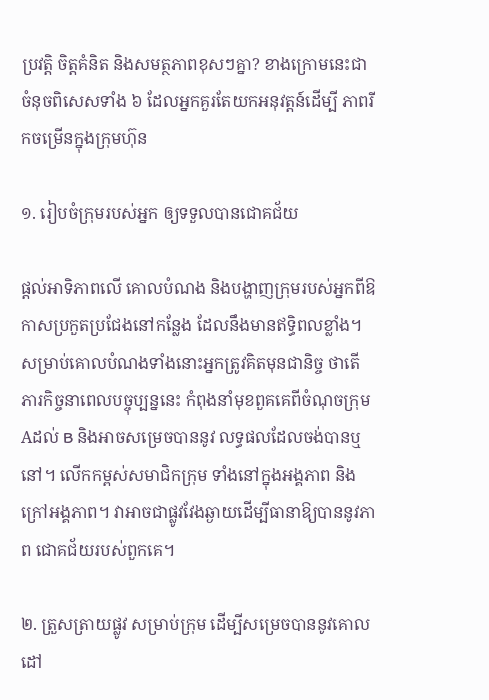ប្រវត្តិ ចិត្តគំនិត និងសមត្ថភាពខុសៗគ្នា? ខាងក្រោមនេះជា ចំនុចពិសេសទាំង ៦ ដែលអ្នកគួរតែយកអនុវត្តន៍ដើម្បី ភាពរីកចម្រើនក្នុងក្រុមហ៊ុន

១. រៀបចំក្រុមរបស់អ្នក ឲ្យទទួលបានជោគជ័យ

ផ្តល់អាទិភាពលើ គោលបំណង និងបង្ហាញក្រុមរបស់អ្នកពីឱកាសប្រកួតប្រជែងនៅកន្លែង ដែលនឹងមានឥទ្ធិពលខ្លាំង។ សម្រាប់គោលបំណងទាំងនោះអ្នកត្រូវគិតមុនជានិច្ច ថាតើ ភារកិច្ចនាពេលបច្ចុប្បន្ននេះ កំពុងនាំមុខពួគគេពីចំណុចក្រុម Aដល់ B និងអាចសម្រេចបាននូវ លទ្ធផលដែលចង់បានឬនៅ។ លើកកម្ពស់សមាជិកក្រុម ទាំងនៅក្នុងអង្គភាព និងក្រៅអង្គភាព។ វាអាចជាផ្លូវវែងឆ្ងាយដើម្បីធានាឱ្យបាននូវភាព ជោគជ័យរបស់ពួកគេ។

២. ត្រួសត្រាយផ្លូវ សម្រាប់ក្រុម ដើម្បីសម្រេចបាននូវគោលដៅ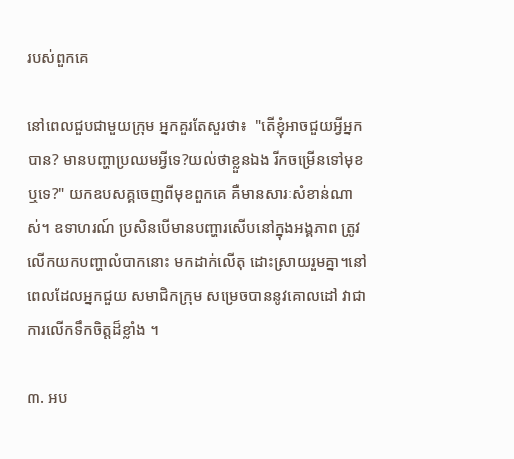របស់ពួកគេ

នៅពេលជួបជាមួយក្រុម អ្នកគួរតែសួរថា៖  "តើខ្ញុំអាចជួយអ្វីអ្នកបាន? មានបញ្ហាប្រឈមអ្វីទេ?យល់ថាខ្លួនឯង រីកចម្រើនទៅមុខឬទេ?" យកឧបសគ្គចេញពីមុខពួកគេ គឺមានសារៈសំខាន់ណាស់។ ឧទាហរណ៍ ប្រសិនបើមានបញ្ហារសើបនៅក្នុងអង្គភាព ត្រូវលើកយកបញ្ហាលំបាកនោះ មកដាក់លើតុ ដោះស្រាយរួមគ្នា។នៅពេលដែលអ្នកជួយ សមាជិកក្រុម សម្រេចបាននូវគោលដៅ វាជាការលើកទឹកចិត្តដ៏ខ្លាំង ។

៣. អប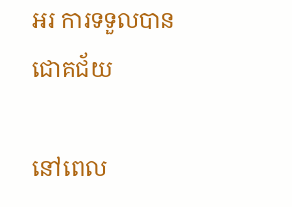អរ ការទទួលបានជោគជ័យ

នៅពេល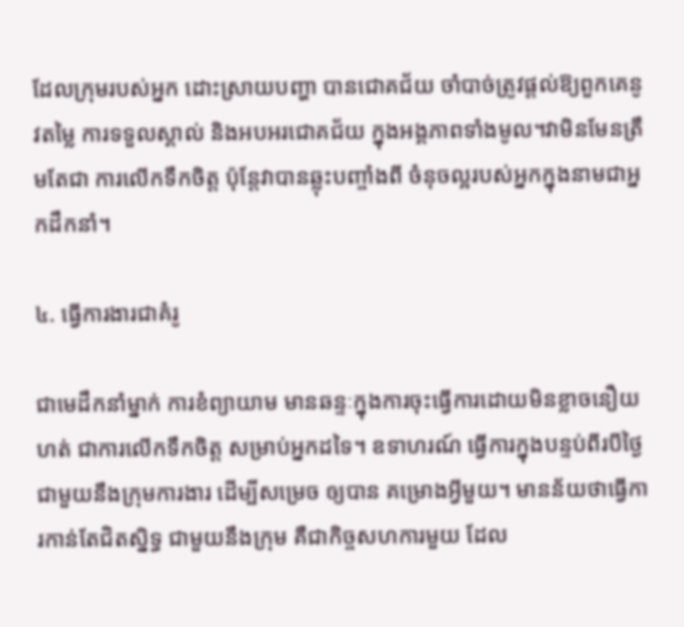ដែលក្រុមរបស់អ្នក ដោះស្រាយបញ្ហា បានជោគជ័យ ចាំបាច់ត្រូវផ្តល់ឱ្យពួកគេនូវតម្លៃ ការទទួលស្គាល់ និងអបអរជោគជ័យ ក្នុងអង្គភាពទាំងមូល។វាមិនមែនត្រឹមតែជា ការលើកទឹកចិត្ត ប៉ុន្តែវាបានឆ្លុះបញ្ចាំងពី ចំនុចល្អរបស់អ្នកក្នុងនាមជាអ្នកដឹកនាំ។

៤. ធ្វើការងារជាគំរូ

ជាមេដឹកនាំម្នាក់ ការខំព្យាយាម មានឆន្ទៈក្នុងការចុះធ្វើការដោយមិនខ្លាចនឿយហត់ ជាការលើកទឹកចិត្ត សម្រាប់អ្នកដទៃ។ ឧទាហរណ៍ ធ្វើការក្នុងបន្ទប់ពីរបីថ្ងៃ ជាមួយនឹងក្រុមការងារ ដើម្បីសម្រេច ឲ្យបាន គម្រោងអ្វីមួយ។ មានន័យថាធ្វើការកាន់តែជិតស្និទ្ធ ជាមួយនឹងក្រុម គឺជាកិច្ចសហការមួយ ដែល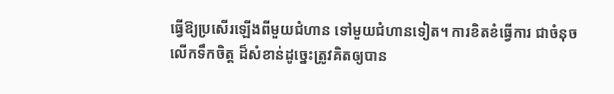ធ្វើឱ្យប្រសើរឡើងពីមួយជំហាន ទៅមួយជំហានទៀត។ ការខិតខំធ្វើការ ជាចំនុចលើកទឹកចិត្ត ដ៏សំខាន់ដូច្នេះត្រូវគិតឲ្យបាន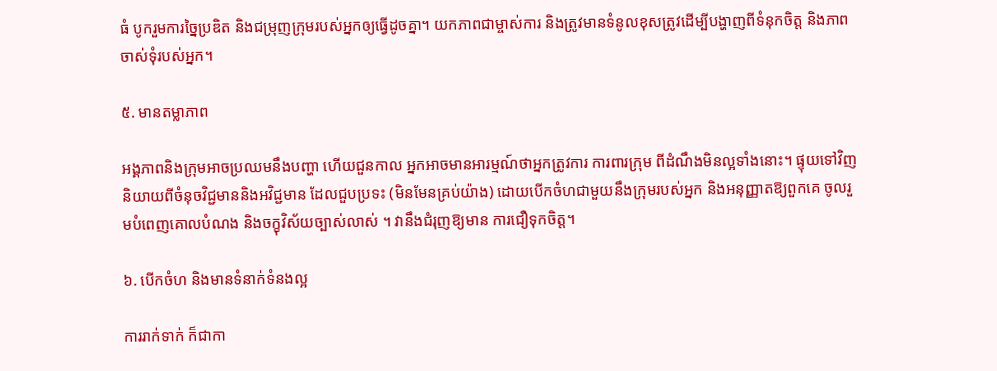ធំ បូករួមការច្នៃប្រឌិត និងជម្រុញក្រុមរបស់អ្នកឲ្យធ្វើដូចគ្នា។ យកភាពជាម្ចាស់ការ និងត្រូវមានទំនូលខុសត្រូវដើម្បីបង្ហាញពីទំនុកចិត្ត និងភាពចាស់ទុំរបស់អ្នក។

៥. មានតម្លាភាព

អង្គភាពនិងក្រុមអាចប្រឈមនឹងបញ្ហា ហើយជួនកាល អ្នកអាចមានអារម្មណ៍ថាអ្នកត្រូវការ ការពារក្រុម ពីដំណឹងមិនល្អទាំងនោះ។ ផ្ទុយទៅវិញ និយាយពីចំនុចវិជ្ជមាននិងអវិជ្ជមាន ដែលជួបប្រទះ (មិនមែនគ្រប់យ៉ាង) ដោយបើកចំហជាមួយនឹងក្រុមរបស់អ្នក និងអនុញ្ញាតឱ្យពួកគេ ចូលរួមបំពេញគោលបំណង និងចក្ខុវិស័យច្បាស់លាស់ ។ វានឹងជំរុញឱ្យមាន ការជឿទុកចិត្ត។

៦. បើកចំហ និងមានទំនាក់ទំនងល្អ

ការរាក់ទាក់ ក៏ជាកា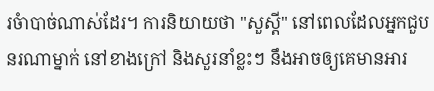រចំាបាច់ណាស់ដែរ។ ការនិយាយថា "សួស្ដី" នៅពេលដែលអ្នកជួបនរណាម្នាក់ នៅខាងក្រៅ និងសួរនាំខ្លះៗ នឹងអាចឲ្យគេមានអារ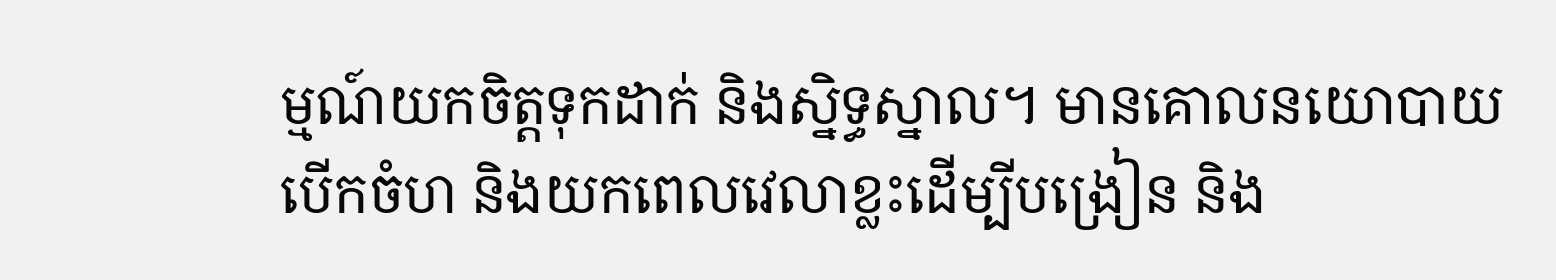ម្មណ៍យកចិត្តទុកដាក់ និងស្និទ្ធស្នាល។ មានគោលនយោបាយ បើកចំហ និងយកពេលវេលាខ្លះដើម្បីបង្រៀន និង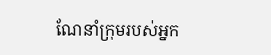ណែនាំក្រុមរបស់អ្នក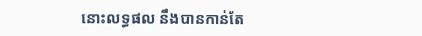នោះលទ្ធផល នឹងបានកាន់តែ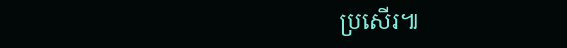ប្រសើរ៕